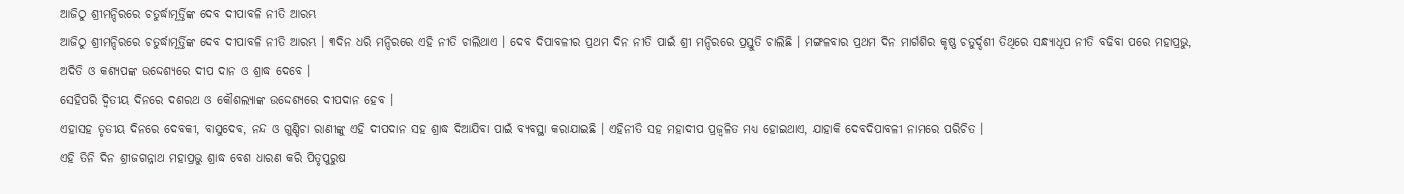ଆଜିଠୁ ଶ୍ରୀମନ୍ଦିରରେ ଚତୁର୍ଦ୍ଧାମୂର୍ତ୍ତିଙ୍କ ଦେବ ଦୀପାବଳି ନୀତି ଆରମ୍ଭ
ଆଜିଠୁ ଶ୍ରୀମନ୍ଦିରରେ ଚତୁର୍ଦ୍ଧାମୂର୍ତ୍ତିଙ୍କ ଦେବ ଦୀପାବଳି ନୀତି ଆରମ୍ଭ । ୩ଦିନ ଧରି ମନ୍ଦିରରେ ଏହି ନୀତି ଚାଲିଥାଏ । ଦେବ ଦିପାବଳୀର ପ୍ରଥମ ଦିନ ନୀତି ପାଇଁ ଶ୍ରୀ ମନ୍ଦିରରେ ପ୍ରସ୍ତୁତି ଚାଲିଛି । ମଙ୍ଗଳବାର ପ୍ରଥମ ଦିନ ମାର୍ଗଶିର କୃଷ୍ଣ ଚତୁର୍ଦ୍ଦଶୀ ତିଥିରେ ସନ୍ଧ୍ୟାଧୂପ ନୀତି ବଢିବା ପରେ ମହାପ୍ରଭୁ, ଅଦିତି ଓ କଶ୍ୟପଙ୍କ ଉଦ୍ଦେଶ୍ୟରେ ଦୀପ ଦାନ ଓ ଶ୍ରାଦ୍ଧ ଦେବେ ।
ସେହିପରି ଦ୍ୱିତୀୟ ଦିନରେ ଦଶରଥ ଓ କୌଶଲ୍ୟାଙ୍କ ଉଦ୍ଦେଶ୍ୟରେ ଦୀପଦାନ ହେବ ।
ଏହାସହ ତୃତୀୟ ଦିନରେ ଦେବକୀ, ବାସୁଦେବ, ନନ୍ଦ ଓ ଗୁଣ୍ଡିଚା ରାଣୀଙ୍କୁ ଏହି ଦୀପଦାନ ସହ ଶ୍ରାଦ୍ଧ ଦିଆଯିବା ପାଇଁ ବ୍ୟବସ୍ଥା କରାଯାଇଛି । ଏହିନୀତି ସହ ମହାଦୀପ ପ୍ରଜ୍ୱଳିତ ମଧ୍ୟ ହୋଇଥାଏ, ଯାହାକି ଦେବଦିପାବଳୀ ନାମରେ ପରିଚିତ ।
ଏହି ତିନି ଦିନ ଶ୍ରୀଜଗନ୍ନାଥ ମହାପ୍ରଭୁ ଶ୍ରାଦ୍ଧ ବେଶ ଧାରଣ କରି ପିତୃପୁରୁଷ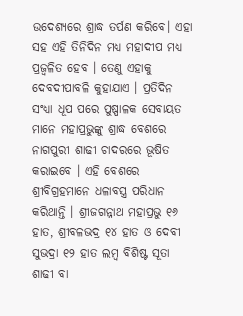ଉଦେଶ୍ୟରେ ଶ୍ରାଦ୍ଧ ତର୍ପଣ କରିବେ। ଏହା ସହ ଏହି ତିନିଦିନ ମଧ୍ୟ ମହାଦୀପ ମଧ୍ୟ ପ୍ରଜ୍ବଳିତ ହେବ । ତେଣୁ ଏହାକୁ ଦେବଦୀପାବଳି କୁହାଯାଏ । ପ୍ରତିଦିନ ସଂଧ୍ୟା ଧୂପ ପରେ ପୁଷ୍ପାଳକ ସେବାୟତ ମାନେ ମହାପ୍ରଭୁଙ୍କୁ ଶ୍ରାଦ୍ଧ ବେଶରେ ନାଗପୁରୀ ଶାଢୀ ଚାଦରରେ ଭୂଷିତ କରାଇବେ । ଏହି ବେଶରେ ଶ୍ରୀବିଗ୍ରହମାନେ ଧଳାବସ୍ତ୍ର ପରିଧାନ କରିଥାନ୍ତି । ଶ୍ରୀଜଗନ୍ନାଥ ମହାପ୍ରଭୁ ୧୬ ହାତ, ଶ୍ରୀବଳଭଦ୍ର ୧୪ ହାତ ଓ ଦେବୀ ସୁଭଦ୍ରା ୧୨ ହାତ ଲମ୍ବ ବିଶିଷ୍ଟ ସୂତା ଶାଢୀ ବା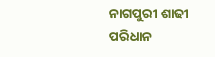ନାଗପୁରୀ ଶାଢୀ ପରିଧାନ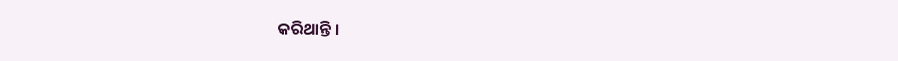କରିଥାନ୍ତି ।